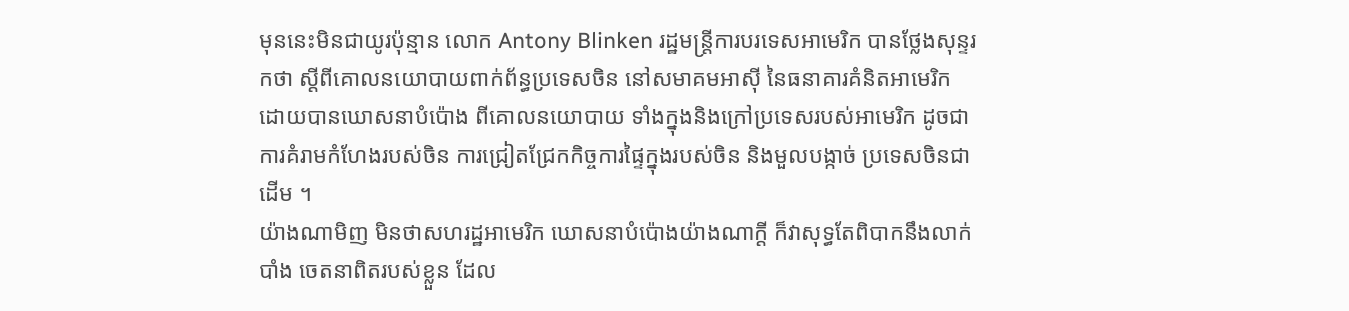មុននេះមិនជាយូរប៉ុន្មាន លោក Antony Blinken រដ្ឋមន្ត្រីការបរទេសអាមេរិក បានថ្លែងសុន្ទរកថា ស្តីពីគោលនយោបាយពាក់ព័ន្ធប្រទេសចិន នៅសមាគមអាស៊ី នៃធនាគារគំនិតអាមេរិក ដោយបានឃោសនាបំប៉ោង ពីគោលនយោបាយ ទាំងក្នុងនិងក្រៅប្រទេសរបស់អាមេរិក ដូចជាការគំរាមកំហែងរបស់ចិន ការជ្រៀតជ្រែកកិច្ចការផ្ទៃក្នុងរបស់ចិន និងមួលបង្កាច់ ប្រទេសចិនជាដើម ។
យ៉ាងណាមិញ មិនថាសហរដ្ឋអាមេរិក ឃោសនាបំប៉ោងយ៉ាងណាក្តី ក៏វាសុទ្ធតែពិបាកនឹងលាក់បាំង ចេតនាពិតរបស់ខ្លួន ដែល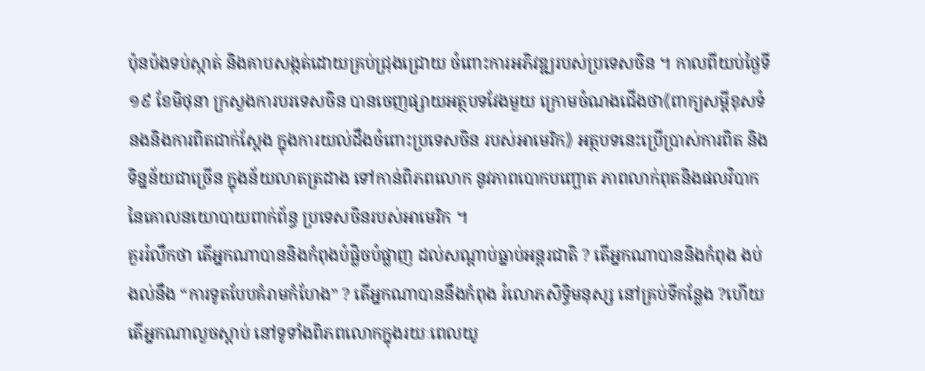ប៉ុនប៉ងទប់ស្កាត់ និងគាបសង្កត់ដោយគ្រប់ជ្រុងជ្រោយ ចំពោះការអភិវឌ្ឍរបស់ប្រទេសចិន ។ កាលពីយប់ថ្ងៃទី ១៩ ខែមិថុនា ក្រសួងការបរទេសចិន បានចេញផ្សាយអត្ថបទវែងមួយ ក្រោមចំណងជើងថា《ពាក្យសម្តីខុសទំនងនិងការពិតជាក់ស្តែង ក្នុងការយល់ដឹងចំពោះប្រទេសចិន របស់អាមេរិក》 អត្ថបទនេះប្រើប្រាស់ការពិត និងទិន្នន័យជាច្រើន ក្នុងន័យលាតត្រដាង ទៅកាន់ពិភពលោក នូវភាពបោកបញ្ឆោត ភាពលាក់ពុតនិងផលវិបាក នៃគោលនយោបាយពាក់ព័ន្ធ ប្រទេសចិនរបស់អាមេរិក ។
គួររំលឹកថា តើអ្នកណាបាននិងកំពុងបំផ្លិចបំផ្លាញ ដល់សណ្តាប់ធ្នាប់អន្តរជាតិ ? តើអ្នកណាបាននិងកំពុង ងប់ងល់នឹង “ការទូតបែបគំរាមកំហែង” ? តើអ្នកណាបាននឹងកំពុង រំលោភសិទ្ធិមនុស្ស នៅគ្រប់ទីកន្លែង ?ហើយតើអ្នកណាលួចស្តាប់ នៅទូទាំងពិភពលោកក្នុងរយៈពេលយូ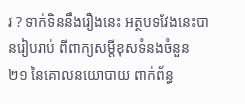រ ? ទាក់ទិននឹងរឿងនេះ អត្ថបទវែងនេះបានរៀបរាប់ ពីពាក្យសម្តីខុសទំនងចំនួន ២១ នៃគោលនយោបាយ ពាក់ព័ន្ធ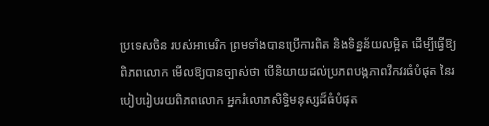ប្រទេសចិន របស់អាមេរិក ព្រមទាំងបានប្រើការពិត និងទិន្នន័យលម្អិត ដើម្បីធ្វើឱ្យពិភពលោក មើលឱ្យបានច្បាស់ថា បើនិយាយដល់ប្រភពបង្កភាពវឹកវរធំបំផុត នៃរបៀបរៀបរយពិភពលោក អ្នករំលោភសិទ្ធិមនុស្សដ៏ធំបំផុត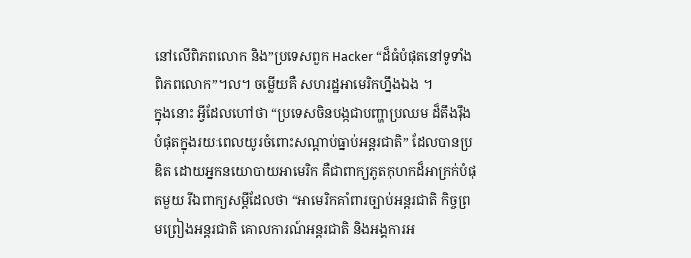នៅលើពិភពលោក និង”ប្រទេសពួក Hacker “ដ៏ធំបំផុតនៅទូទាំងពិភពលោក”។ល។ ចម្លើយគឺ សហរដ្ឋអាមេរិកហ្នឹងឯង ។
ក្នុងនោះ អ្វីដែលហៅថា “ប្រទេសចិនបង្កជាបញ្ហាប្រឈម ដ៏តឹងរ៉ឹងបំផុតក្នុងរយៈពេលយូរចំពោះសណ្តាប់ធ្នាប់អន្តរជាតិ” ដែលបានប្រឌិត ដោយអ្នកនយោបាយអាមេរិក គឺជាពាក្យភូតកុហកដ៏អាក្រក់បំផុតមួយ រីឯពាក្យសម្តីដែលថា “អាមេរិកគាំពារច្បាប់អន្តរជាតិ កិច្ចព្រមព្រៀងអន្តរជាតិ គោលការណ៍អន្តរជាតិ និងអង្គការអ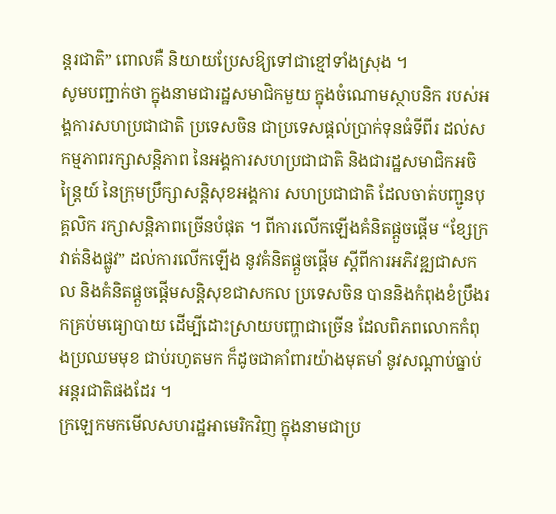ន្តរជាតិ” ពោលគឺ និយាយប្រែសឱ្យទៅជាខ្មៅទាំងស្រុង ។
សូមបញ្ជាក់ថា ក្នុងនាមជារដ្ឋសមាជិកមួយ ក្នុងចំណោមស្ថាបនិក របស់អង្គការសហប្រជាជាតិ ប្រទេសចិន ជាប្រទេសផ្តល់ប្រាក់ទុនធំទីពីរ ដល់សកម្មភាពរក្សាសន្តិភាព នៃអង្គការសហប្រជាជាតិ និងជារដ្ឋសមាជិកអចិន្ត្រៃយ៍ នៃក្រុមប្រឹក្សាសន្តិសុខអង្គការ សហប្រជាជាតិ ដែលចាត់បញ្ជូនបុគ្គលិក រក្សាសន្តិភាពច្រើនបំផុត ។ ពីការលើកឡើងគំនិតផ្តួចផ្តើម “ខ្សែក្រវាត់និងផ្លូវ” ដល់ការលើកឡើង នូវគំនិតផ្តួចផ្តើម ស្តីពីការអភិវឌ្ឍជាសកល និងគំនិតផ្តួចផ្តើមសន្តិសុខជាសកល ប្រទេសចិន បាននិងកំពុងខំប្រឹងរកគ្រប់មធ្យោបាយ ដើម្បីដោះស្រាយបញ្ហាជាច្រើន ដែលពិភពលោកកំពុងប្រឈមមុខ ជាប់រហូតមក ក៏ដូចជាគាំពារយ៉ាងមុតមាំ នូវសណ្តាប់ធ្នាប់អន្តរជាតិផងដែរ ។
ក្រឡេកមកមើលសហរដ្ឋអាមេរិកវិញ ក្នុងនាមជាប្រ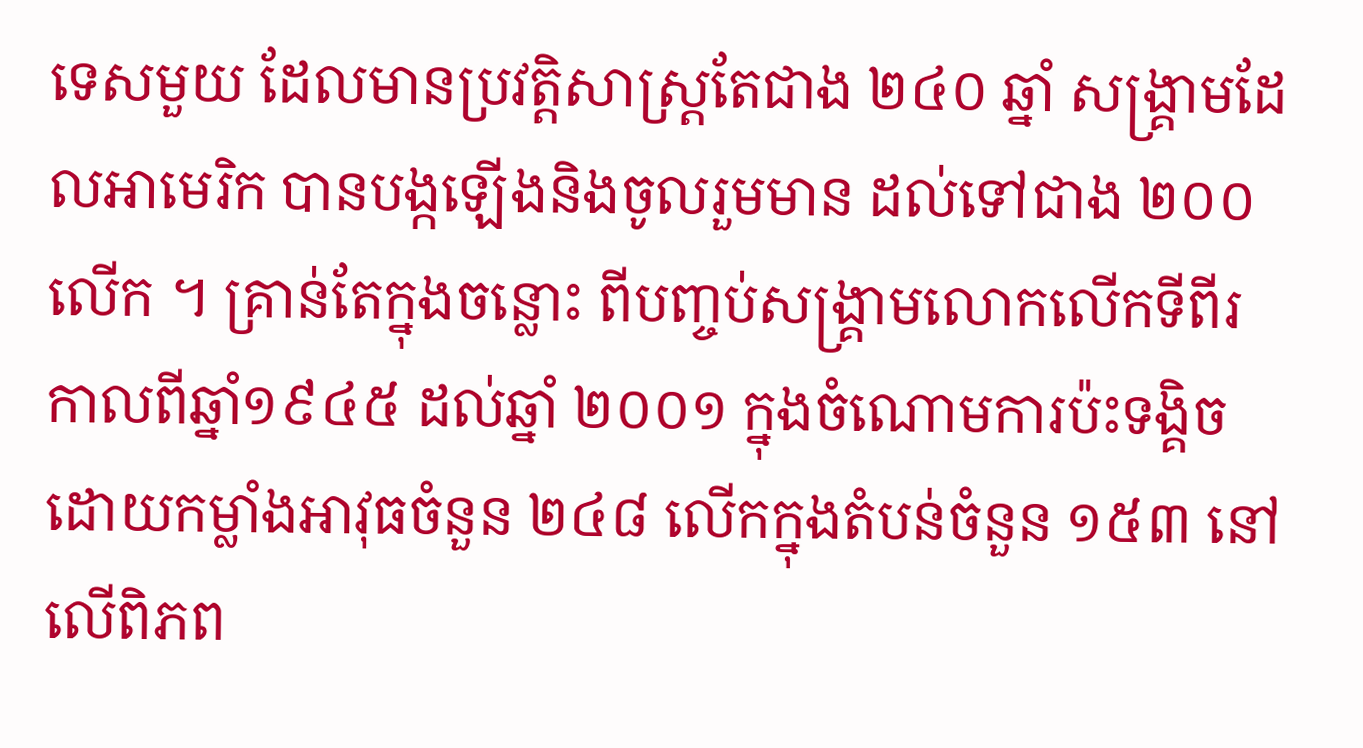ទេសមួយ ដែលមានប្រវត្តិសាស្ត្រតែជាង ២៤០ ឆ្នាំ សង្គ្រាមដែលអាមេរិក បានបង្កឡើងនិងចូលរួមមាន ដល់ទៅជាង ២០០ លើក ។ គ្រាន់តែក្នុងចន្លោះ ពីបញ្ចប់សង្គ្រាមលោកលើកទីពីរ កាលពីឆ្នាំ១៩៤៥ ដល់ឆ្នាំ ២០០១ ក្នុងចំណោមការប៉ះទង្គិច ដោយកម្លាំងអាវុធចំនួន ២៤៨ លើកក្នុងតំបន់ចំនួន ១៥៣ នៅលើពិភព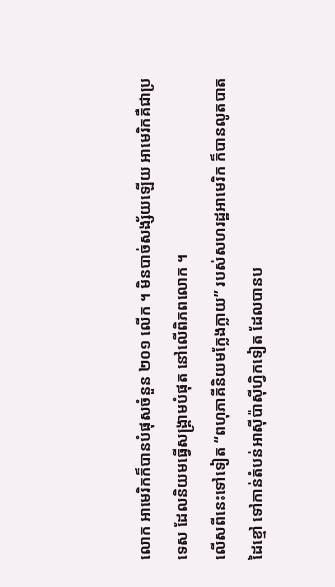លោក អាមេរិកក៏បានបំផុសចំនួន ២០១ លើក ។ មិនបាច់សង្ស័យឡើយ អាមេរិកគឺជាប្រទេស ដែលនិយមធ្វើសង្គ្រាមបំផុត នៅលើពិភពលោក ។
លើសពីនេះទៅទៀត “ពហុភាគីនិយមក្លែងក្លាយ” របស់សហរដ្ឋអាមេរិក ក៏បានលូតបាតដៃខ្មៅ ទៅកាន់តំបន់អាស៊ីប៉ាស៊ីហ្វិកទៀត ដែលបានប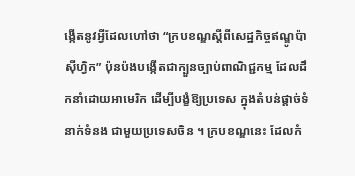ង្កើតនូវអ្វីដែលហៅថា “ក្របខណ្ឌស្តីពីសេដ្ឋកិច្ចឥណ្ឌូប៉ាស៊ីហ្វិក” ប៉ុនប៉ងបង្កើតជាក្បួនច្បាប់ពាណិជ្ជកម្ម ដែលដឹកនាំដោយអាមេរិក ដើម្បីបង្ខំឱ្យប្រទេស ក្នុងតំបន់ផ្តាច់ទំនាក់ទំនង ជាមួយប្រទេសចិន ។ ក្របខណ្ឌនេះ ដែលកំ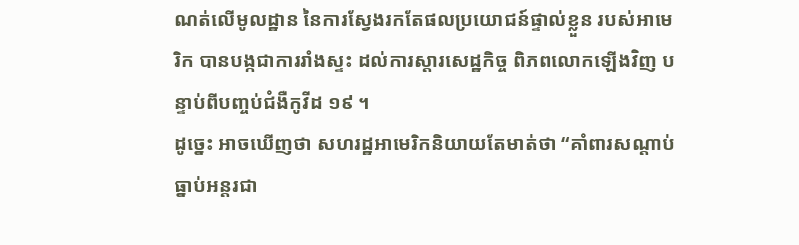ណត់លើមូលដ្ឋាន នៃការស្វែងរកតែផលប្រយោជន៍ផ្ទាល់ខ្លួន របស់អាមេរិក បានបង្កជាការរាំងស្ទះ ដល់ការស្តារសេដ្ឋកិច្ច ពិភពលោកឡើងវិញ បន្ទាប់ពីបញ្ចប់ជំងឺកូវីដ ១៩ ។
ដូច្នេះ អាចឃើញថា សហរដ្ឋអាមេរិកនិយាយតែមាត់ថា “គាំពារសណ្តាប់ធ្នាប់អន្តរជា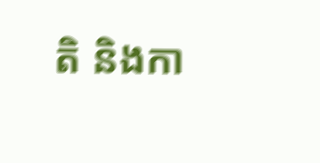តិ និងកា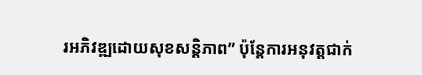រអភិវឌ្ឍដោយសុខសន្តិភាព” ប៉ុន្តែការអនុវត្តជាក់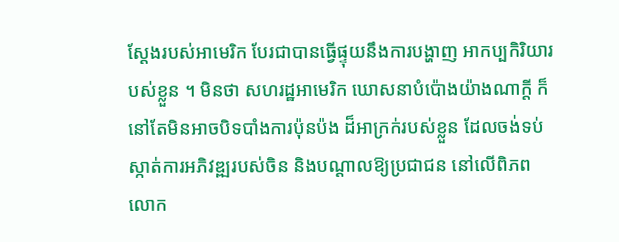ស្តែងរបស់អាមេរិក បែរជាបានធ្វើផ្ទុយនឹងការបង្ហាញ អាកប្បកិរិយារបស់ខ្លួន ។ មិនថា សហរដ្ឋអាមេរិក ឃោសនាបំប៉ោងយ៉ាងណាក្តី ក៏នៅតែមិនអាចបិទបាំងការប៉ុនប៉ង ដ៏អាក្រក់របស់ខ្លួន ដែលចង់ទប់ស្កាត់ការអភិវឌ្ឍរបស់ចិន និងបណ្តាលឱ្យប្រជាជន នៅលើពិភពលោក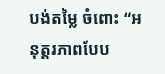បង់តម្លៃ ចំពោះ “អនុត្តរភាពបែប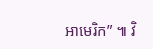អាមេរិក” ៕ វិ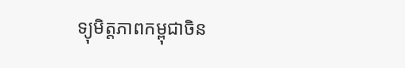ទ្យុមិត្តភាពកម្ពុជាចិន